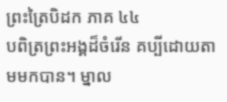ព្រះត្រៃបិដក ភាគ ៤៤
បពិត្រព្រះអង្គដ៏ចំរើន គប្បីដោយតាមមកបាន។ ម្នាល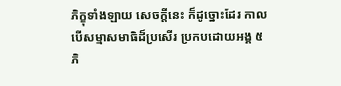ភិក្ខុទាំងឡាយ សេចក្តីនេះ ក៏ដូច្នោះដែរ កាលបើសម្មាសមាធិដ៏ប្រសើរ ប្រកបដោយអង្គ ៥ ភិ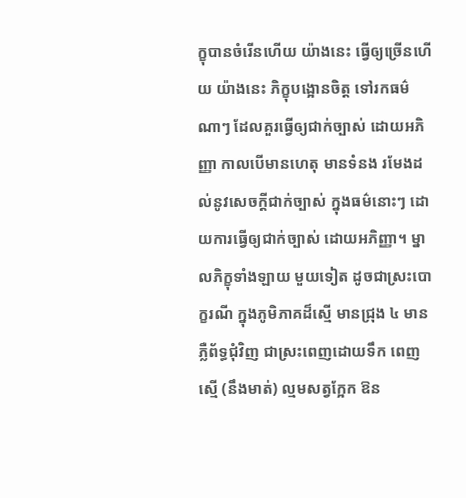ក្ខុបានចំរើនហើយ យ៉ាងនេះ ធ្វើឲ្យច្រើនហើយ យ៉ាងនេះ ភិក្ខុបង្អោនចិត្ត ទៅរកធម៌ណាៗ ដែលគួរធ្វើឲ្យជាក់ច្បាស់ ដោយអភិញ្ញា កាលបើមានហេតុ មានទំនង រមែងដល់នូវសេចក្តីជាក់ច្បាស់ ក្នុងធម៌នោះៗ ដោយការធ្វើឲ្យជាក់ច្បាស់ ដោយអភិញ្ញា។ ម្នាលភិក្ខុទាំងឡាយ មួយទៀត ដូចជាស្រះបោក្ខរណី ក្នុងភូមិភាគដ៏ស្មើ មានជ្រុង ៤ មានភ្លឺព័ទ្ធជុំវិញ ជាស្រះពេញដោយទឹក ពេញស្មើ (នឹងមាត់) ល្មមសត្វក្អែក ឱន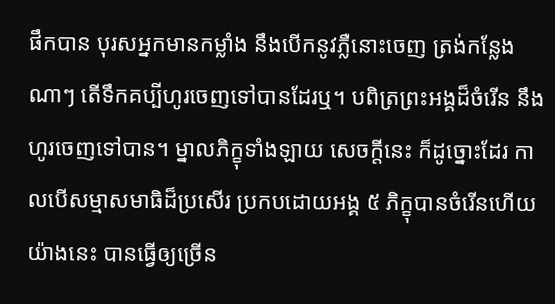ផឹកបាន បុរសអ្នកមានកម្លាំង នឹងបើកនូវភ្លឺនោះចេញ ត្រង់កន្លែងណាៗ តើទឹកគប្បីហូរចេញទៅបានដែរឬ។ បពិត្រព្រះអង្គដ៏ចំរើន នឹងហូរចេញទៅបាន។ ម្នាលភិក្ខុទាំងឡាយ សេចក្តីនេះ ក៏ដូច្នោះដែរ កាលបើសម្មាសមាធិដ៏ប្រសើរ ប្រកបដោយអង្គ ៥ ភិក្ខុបានចំរើនហើយ យ៉ាងនេះ បានធ្វើឲ្យច្រើន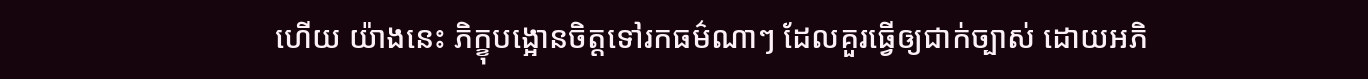ហើយ យ៉ាងនេះ ភិក្ខុបង្អោនចិត្តទៅរកធម៌ណាៗ ដែលគួរធ្វើឲ្យជាក់ច្បាស់ ដោយអភិ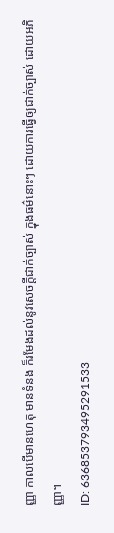ញ្ញា កាលបើមានហេតុ មានទំនង ក៏រមែងដល់នូវសេចក្តីជាក់ច្បាស់ ក្នុងធម៌នោះៗ ដោយការធ្វើឲ្យជាក់ច្បាស់ ដោយអភិញ្ញា។
ID: 636853793495291533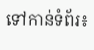ទៅកាន់ទំព័រ៖